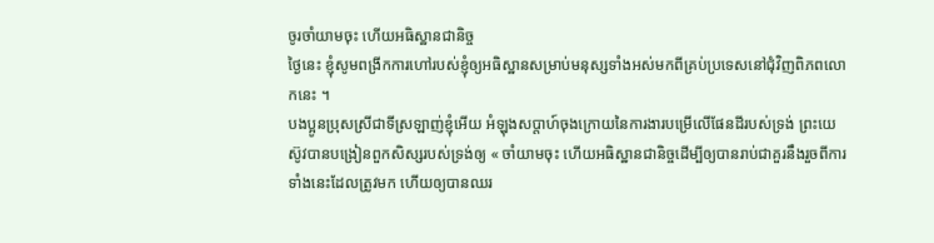ចូរចាំយាមចុះ ហើយអធិស្ឋានជានិច្ច
ថ្ងៃនេះ ខ្ញុំសូមពង្រីកការហៅរបស់ខ្ញុំឲ្យអធិស្ឋានសម្រាប់មនុស្សទាំងអស់មកពីគ្រប់ប្រទេសនៅជុំវិញពិភពលោកនេះ ។
បងប្អូនប្រុសស្រីជាទីស្រឡាញ់ខ្ញុំអើយ អំឡុងសប្ដាហ៍ចុងក្រោយនៃការងារបម្រើលើផែនដីរបស់ទ្រង់ ព្រះយេស៊ូវបានបង្រៀនពួកសិស្សរបស់ទ្រង់ឲ្យ « ចាំយាមចុះ ហើយអធិស្ឋានជានិច្ចដើម្បីឲ្យបានរាប់ជាគួរនឹងរួចពីការទាំងនេះដែលត្រូវមក ហើយឲ្យបានឈរ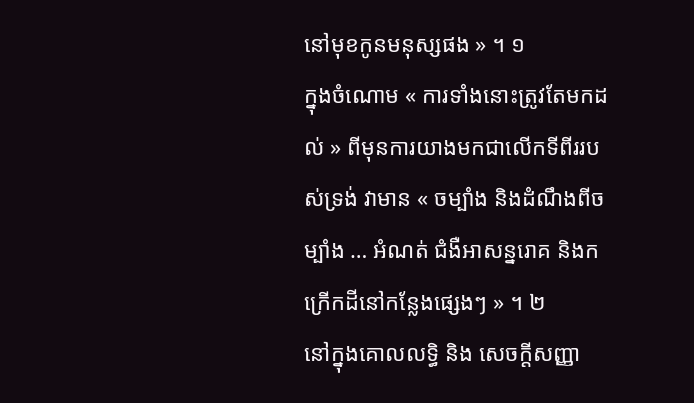នៅមុខកូនមនុស្សផង » ។ ១
ក្នុងចំណោម « ការទាំងនោះត្រូវតែមកដល់ » ពីមុនការយាងមកជាលើកទីពីររបស់ទ្រង់ វាមាន « ចម្បាំង និងដំណឹងពីចម្បាំង … អំណត់ ជំងឺអាសន្នរោគ និងកក្រើកដីនៅកន្លែងផ្សេងៗ » ។ ២
នៅក្នុងគោលលទ្ធិ និង សេចក្ដីសញ្ញា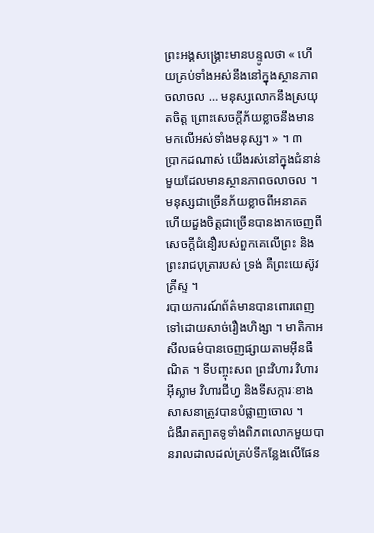ព្រះអង្គសង្គ្រោះមានបន្ទូលថា « ហើយគ្រប់ទាំងអស់នឹងនៅក្នុងស្ថានភាពចលាចល … មនុស្សលោកនឹងស្រយុតចិត្ត ព្រោះសេចក្ដីភ័យខ្លាចនឹងមានមកលើអស់ទាំងមនុស្ស។ » ។ ៣
ប្រាកដណាស់ យើងរស់នៅក្នុងជំនាន់មួយដែលមានស្ថានភាពចលាចល ។ មនុស្សជាច្រើនភ័យខ្លាចពីអនាគត ហើយដួងចិត្តជាច្រើនបានងាកចេញពីសេចក្ដីជំនឿរបស់ពួកគេលើព្រះ និងព្រះរាជបុត្រារបស់ ទ្រង់ គឺព្រះយេស៊ូវគ្រីស្ទ ។
របាយការណ៍ព័ត៌មានបានពោរពេញទៅដោយសាច់រឿងហិង្សា ។ មាតិកាអសីលធម៌បានចេញផ្សាយតាមអ៊ីនធឺណិត ។ ទីបញ្ចុះសព ព្រះវិហារ វិហារអ៊ីស្លាម វិហារជីហ្វ និងទីសក្ការៈខាងសាសនាត្រូវបានបំផ្លាញចោល ។
ជំងឺរាតត្បាតទូទាំងពិភពលោកមួយបានរាលដាលដល់គ្រប់ទីកន្លែងលើផែន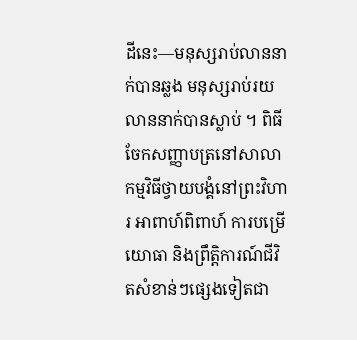ដីនេះ—មនុស្សរាប់លាននាក់បានឆ្លង មនុស្សរាប់រយលាននាក់បានស្លាប់ ។ ពិធីចែកសញ្ញាបត្រនៅសាលា កម្មវិធីថ្វាយបង្គំនៅព្រះវិហារ អាពាហ៍ពិពាហ៍ ការបម្រើយោធា និងព្រឹត្តិការណ៍ជីវិតសំខាន់ៗផ្សេងទៀតជា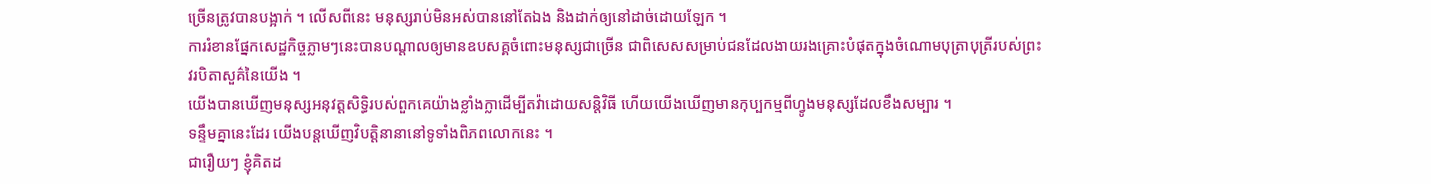ច្រើនត្រូវបានបង្អាក់ ។ លើសពីនេះ មនុស្សរាប់មិនអស់បាននៅតែឯង និងដាក់ឲ្យនៅដាច់ដោយឡែក ។
ការរំខានផ្នែកសេដ្ឋកិច្ចភ្លាមៗនេះបានបណ្ដាលឲ្យមានឧបសគ្គចំពោះមនុស្សជាច្រើន ជាពិសេសសម្រាប់ជនដែលងាយរងគ្រោះបំផុតក្នុងចំណោមបុត្រាបុត្រីរបស់ព្រះវរបិតាសួគ៌នៃយើង ។
យើងបានឃើញមនុស្សអនុវត្តសិទ្ធិរបស់ពួកគេយ៉ាងខ្លាំងក្លាដើម្បីតវ៉ាដោយសន្ដិវិធី ហើយយើងឃើញមានកុប្បកម្មពីហ្វូងមនុស្សដែលខឹងសម្បារ ។
ទន្ទឹមគ្នានេះដែរ យើងបន្ដឃើញវិបត្តិនានានៅទូទាំងពិភពលោកនេះ ។
ជារឿយៗ ខ្ញុំគិតដ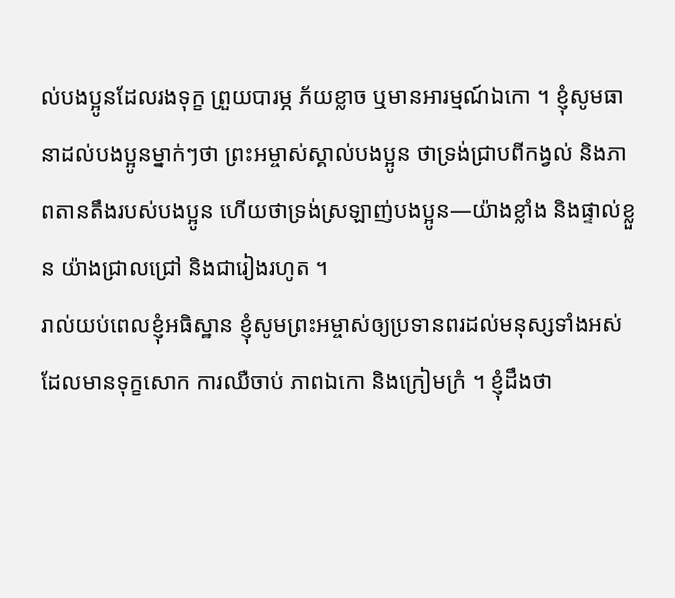ល់បងប្អូនដែលរងទុក្ខ ព្រួយបារម្ភ ភ័យខ្លាច ឬមានអារម្មណ៍ឯកោ ។ ខ្ញុំសូមធានាដល់បងប្អូនម្នាក់ៗថា ព្រះអម្ចាស់ស្គាល់បងប្អូន ថាទ្រង់ជ្រាបពីកង្វល់ និងភាពតានតឹងរបស់បងប្អូន ហើយថាទ្រង់ស្រឡាញ់បងប្អូន—យ៉ាងខ្លាំង និងផ្ទាល់ខ្លួន យ៉ាងជ្រាលជ្រៅ និងជារៀងរហូត ។
រាល់យប់ពេលខ្ញុំអធិស្ឋាន ខ្ញុំសូមព្រះអម្ចាស់ឲ្យប្រទានពរដល់មនុស្សទាំងអស់ ដែលមានទុក្ខសោក ការឈឺចាប់ ភាពឯកោ និងក្រៀមក្រំ ។ ខ្ញុំដឹងថា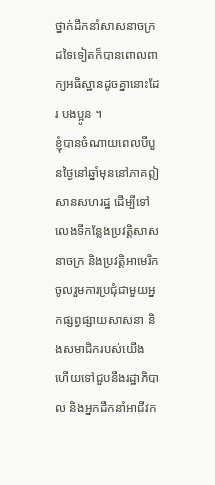ថ្នាក់ដឹកនាំសាសនាចក្រដទៃទៀតក៏បានពោលពាក្យអធិស្ឋានដូចគ្នានោះដែរ បងប្អូន ។
ខ្ញុំបានចំណាយពេលបីបួនថ្ងៃនៅឆ្នាំមុននៅភាគឦសានសហរដ្ឋ ដើម្បីទៅលេងទីកន្លែងប្រវត្តិសាសនាចក្រ និងប្រវត្តិអាមេរិក ចូលរួមការប្រជុំជាមួយអ្នកផ្សព្វផ្សាយសាសនា និងសមាជិករបស់យើង ហើយទៅជួបនឹងរដ្ឋាភិបាល និងអ្នកដឹកនាំអាជីវក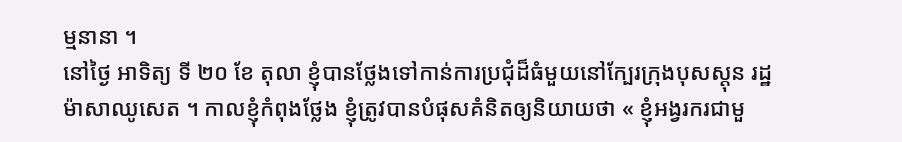ម្មនានា ។
នៅថ្ងៃ អាទិត្យ ទី ២០ ខែ តុលា ខ្ញុំបានថ្លែងទៅកាន់ការប្រជុំដ៏ធំមួយនៅក្បែរក្រុងបុសស្ដុន រដ្ឋម៉ាសាឈូសេត ។ កាលខ្ញុំកំពុងថ្លែង ខ្ញុំត្រូវបានបំផុសគំនិតឲ្យនិយាយថា « ខ្ញុំអង្វរករជាមួ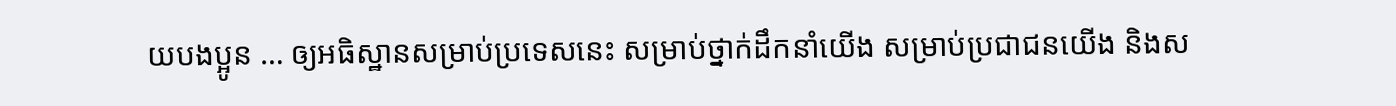យបងប្អូន … ឲ្យអធិស្ឋានសម្រាប់ប្រទេសនេះ សម្រាប់ថ្នាក់ដឹកនាំយើង សម្រាប់ប្រជាជនយើង និងស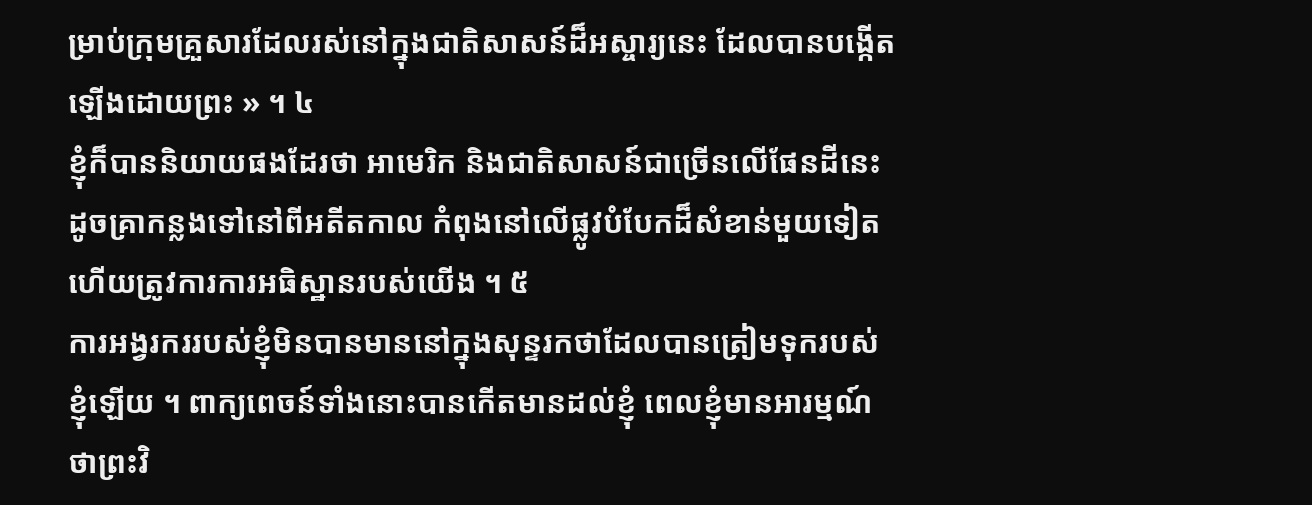ម្រាប់ក្រុមគ្រួសារដែលរស់នៅក្នុងជាតិសាសន៍ដ៏អស្ចារ្យនេះ ដែលបានបង្កើតឡើងដោយព្រះ » ។ ៤
ខ្ញុំក៏បាននិយាយផងដែរថា អាមេរិក និងជាតិសាសន៍ជាច្រើនលើផែនដីនេះ ដូចគ្រាកន្លងទៅនៅពីអតីតកាល កំពុងនៅលើផ្លូវបំបែកដ៏សំខាន់មួយទៀត ហើយត្រូវការការអធិស្ឋានរបស់យើង ។ ៥
ការអង្វរកររបស់ខ្ញុំមិនបានមាននៅក្នុងសុន្ទរកថាដែលបានត្រៀមទុករបស់ខ្ញុំឡើយ ។ ពាក្យពេចន៍ទាំងនោះបានកើតមានដល់ខ្ញុំ ពេលខ្ញុំមានអារម្មណ៍ថាព្រះវិ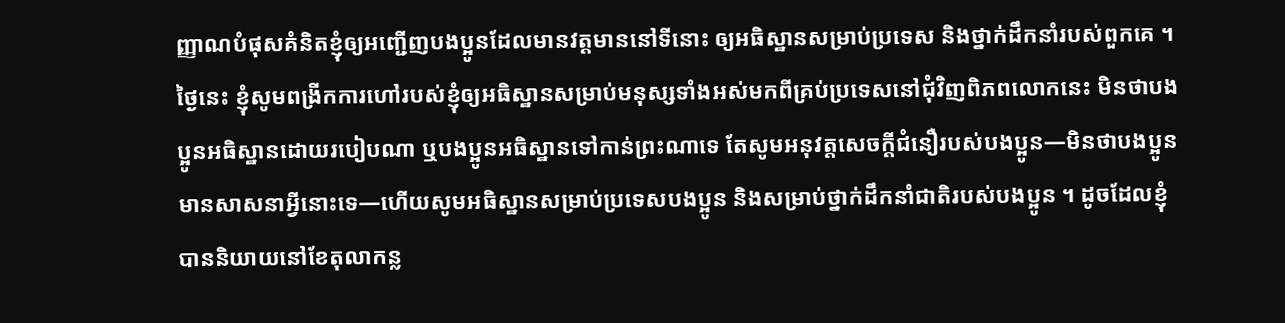ញ្ញាណបំផុសគំនិតខ្ញុំឲ្យអញ្ជើញបងប្អូនដែលមានវត្តមាននៅទីនោះ ឲ្យអធិស្ឋានសម្រាប់ប្រទេស និងថ្នាក់ដឹកនាំរបស់ពួកគេ ។
ថ្ងៃនេះ ខ្ញុំសូមពង្រីកការហៅរបស់ខ្ញុំឲ្យអធិស្ឋានសម្រាប់មនុស្សទាំងអស់មកពីគ្រប់ប្រទេសនៅជុំវិញពិភពលោកនេះ មិនថាបងប្អូនអធិស្ឋានដោយរបៀបណា ឬបងប្អូនអធិស្ឋានទៅកាន់ព្រះណាទេ តែសូមអនុវត្តសេចក្ដីជំនឿរបស់បងប្អូន—មិនថាបងប្អូនមានសាសនាអ្វីនោះទេ—ហើយសូមអធិស្ឋានសម្រាប់ប្រទេសបងប្អូន និងសម្រាប់ថ្នាក់ដឹកនាំជាតិរបស់បងប្អូន ។ ដូចដែលខ្ញុំបាននិយាយនៅខែតុលាកន្ល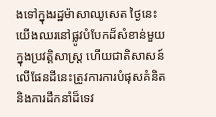ងទៅក្នុងរដ្ឋម៉ាសាឈូសេត ថ្ងៃនេះយើងឈរនៅផ្លូវបំបែកដ៏សំខាន់មួយក្នុងប្រវត្តិសាស្ដ្រ ហើយជាតិសាសន៍លើផែនដីនេះត្រូវការការបំផុសគំនិត និងការដឹកនាំដ៏ទេវ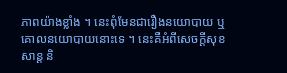ភាពយ៉ាងខ្លាំង ។ នេះពុំមែនជារឿងនយោបាយ ឬគោលនយោបាយនោះទេ ។ នេះគឺអំពីសេចក្ដីសុខសាន្ដ និ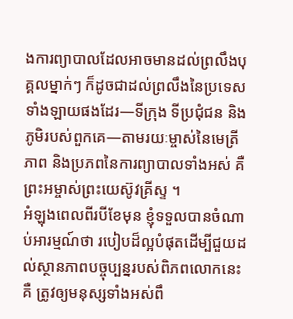ងការព្យាបាលដែលអាចមានដល់ព្រលឹងបុគ្គលម្នាក់ៗ ក៏ដូចជាដល់ព្រលឹងនៃប្រទេសទាំងឡាយផងដែរ—ទីក្រុង ទីប្រជុំជន និងភូមិរបស់ពួកគេ—តាមរយៈម្ចាស់នៃមេត្រីភាព និងប្រភពនៃការព្យាបាលទាំងអស់ គឺព្រះអម្ចាស់ព្រះយេស៊ូវគ្រីស្ទ ។
អំឡុងពេលពីរបីខែមុន ខ្ញុំទទួលបានចំណាប់អារម្មណ៍ថា របៀបដ៏ល្អបំផុតដើម្បីជួយដល់ស្ថានភាពបច្ចុប្បន្នរបស់ពិភពលោកនេះគឺ ត្រូវឲ្យមនុស្សទាំងអស់ពឹ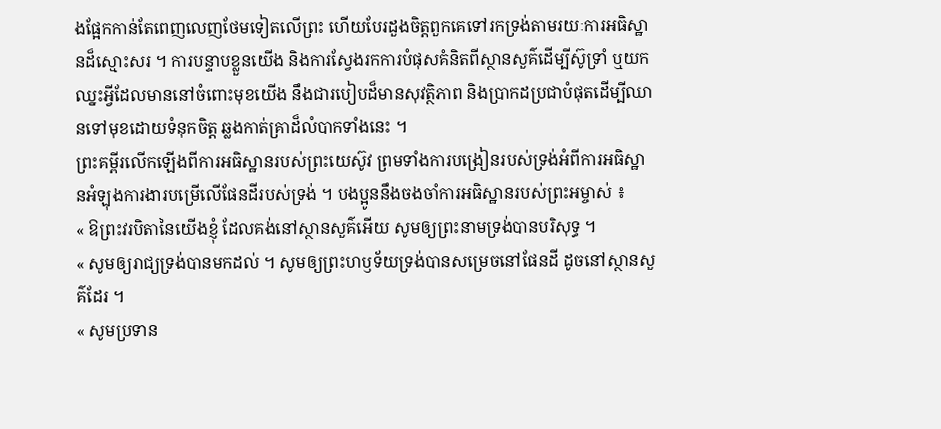ងផ្អែកកាន់តែពេញលេញថែមទៀតលើព្រះ ហើយបែរដួងចិត្តពួកគេទៅរកទ្រង់តាមរយៈការអធិស្ឋានដ៏ស្មោះសរ ។ ការបន្ទាបខ្លួនយើង និងការស្វែងរកការបំផុសគំនិតពីស្ថានសួគ៌ដើម្បីស៊ូទ្រាំ ឬយកឈ្នះអ្វីដែលមាននៅចំពោះមុខយើង នឹងជារបៀបដ៏មានសុវត្ថិភាព និងប្រាកដប្រជាបំផុតដើម្បីឈានទៅមុខដោយទំនុកចិត្ត ឆ្លងកាត់គ្រាដ៏លំបាកទាំងនេះ ។
ព្រះគម្ពីរលើកឡើងពីការអធិស្ឋានរបស់ព្រះយេស៊ូវ ព្រមទាំងការបង្រៀនរបស់ទ្រង់អំពីការអធិស្ឋានអំឡុងការងារបម្រើលើផែនដីរបស់ទ្រង់ ។ បងប្អូននឹងចងចាំការអធិស្ឋានរបស់ព្រះអម្ចាស់ ៖
« ឱព្រះវរបិតានៃយើងខ្ញុំ ដែលគង់នៅស្ថានសួគ៌អើយ សូមឲ្យព្រះនាមទ្រង់បានបរិសុទ្ធ ។
« សូមឲ្យរាជ្យទ្រង់បានមកដល់ ។ សូមឲ្យព្រះហឫទ័យទ្រង់បានសម្រេចនៅផែនដី ដូចនៅស្ថានសួគ៌ដែរ ។
« សូមប្រទាន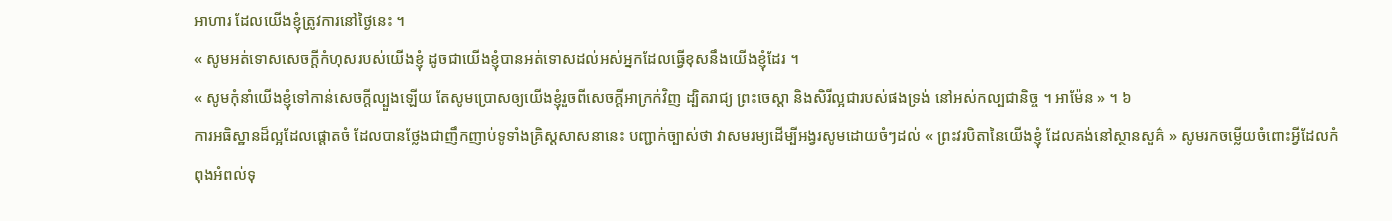អាហារ ដែលយើងខ្ញុំត្រូវការនៅថ្ងៃនេះ ។
« សូមអត់ទោសសេចក្តីកំហុសរបស់យើងខ្ញុំ ដូចជាយើងខ្ញុំបានអត់ទោសដល់អស់អ្នកដែលធ្វើខុសនឹងយើងខ្ញុំដែរ ។
« សូមកុំនាំយើងខ្ញុំទៅកាន់សេចក្តីល្បួងឡើយ តែសូមប្រោសឲ្យយើងខ្ញុំរួចពីសេចក្តីអាក្រក់វិញ ដ្បិតរាជ្យ ព្រះចេស្តា និងសិរីល្អជារបស់ផងទ្រង់ នៅអស់កល្បជានិច្ច ។ អាម៉ែន » ។ ៦
ការអធិស្ឋានដ៏ល្អដែលផ្ដោតចំ ដែលបានថ្លែងជាញឹកញាប់ទូទាំងគ្រិស្ដសាសនានេះ បញ្ជាក់ច្បាស់ថា វាសមរម្យដើម្បីអង្វរសូមដោយចំៗដល់ « ព្រះវរបិតានៃយើងខ្ញុំ ដែលគង់នៅស្ថានសួគ៌ » សូមរកចម្លើយចំពោះអ្វីដែលកំពុងអំពល់ទុ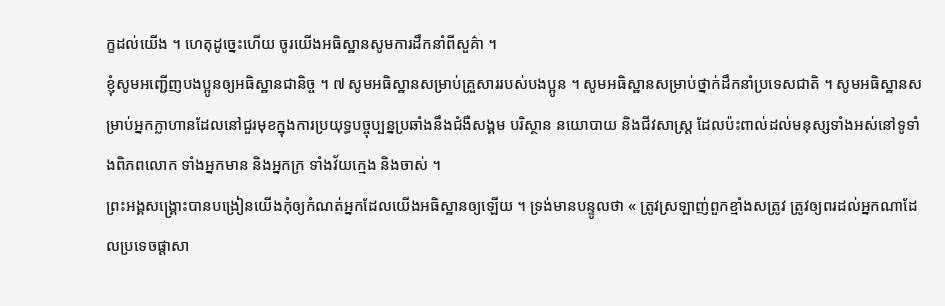ក្ខដល់យើង ។ ហេតុដូច្នេះហើយ ចូរយើងអធិស្ឋានសូមការដឹកនាំពីសួគ៌ា ។
ខ្ញុំសូមអញ្ជើញបងប្អូនឲ្យអធិស្ឋានជានិច្ច ។ ៧ សូមអធិស្ឋានសម្រាប់គ្រួសាររបស់បងប្អូន ។ សូមអធិស្ឋានសម្រាប់ថ្នាក់ដឹកនាំប្រទេសជាតិ ។ សូមអធិស្ឋានសម្រាប់អ្នកក្លាហានដែលនៅជួរមុខក្នុងការប្រយុទ្ធបច្ចុប្បន្នប្រឆាំងនឹងជំងឺសង្គម បរិស្ថាន នយោបាយ និងជីវសាស្ដ្រ ដែលប៉ះពាល់ដល់មនុស្សទាំងអស់នៅទូទាំងពិភពលោក ទាំងអ្នកមាន និងអ្នកក្រ ទាំងវ័យក្មេង និងចាស់ ។
ព្រះអង្គសង្គ្រោះបានបង្រៀនយើងកុំឲ្យកំណត់អ្នកដែលយើងអធិស្ឋានឲ្យឡើយ ។ ទ្រង់មានបន្ទូលថា « ត្រូវស្រឡាញ់ពួកខ្មាំងសត្រូវ ត្រូវឲ្យពរដល់អ្នកណាដែលប្រទេចផ្តាសា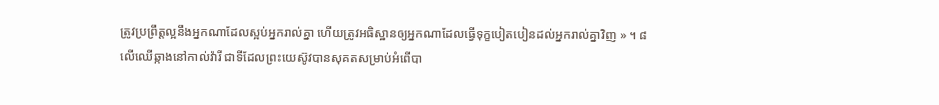ត្រូវប្រព្រឹត្តល្អនឹងអ្នកណាដែលស្អប់អ្នករាល់គ្នា ហើយត្រូវអធិស្ឋានឲ្យអ្នកណាដែលធ្វើទុក្ខបៀតបៀនដល់អ្នករាល់គ្នាវិញ » ។ ៨
លើឈើឆ្កាងនៅកាល់វ៉ារី ជាទីដែលព្រះយេស៊ូវបានសុគតសម្រាប់អំពើបា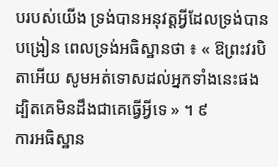បរបស់យើង ទ្រង់បានអនុវត្តអ្វីដែលទ្រង់បានបង្រៀន ពេលទ្រង់អធិស្ឋានថា ៖ « ឱព្រះវរបិតាអើយ សូមអត់ទោសដល់អ្នកទាំងនេះផង ដ្បិតគេមិនដឹងជាគេធ្វើអ្វីទេ » ។ ៩
ការអធិស្ឋាន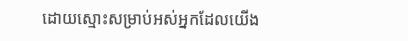ដោយស្មោះសម្រាប់អស់អ្នកដែលយើង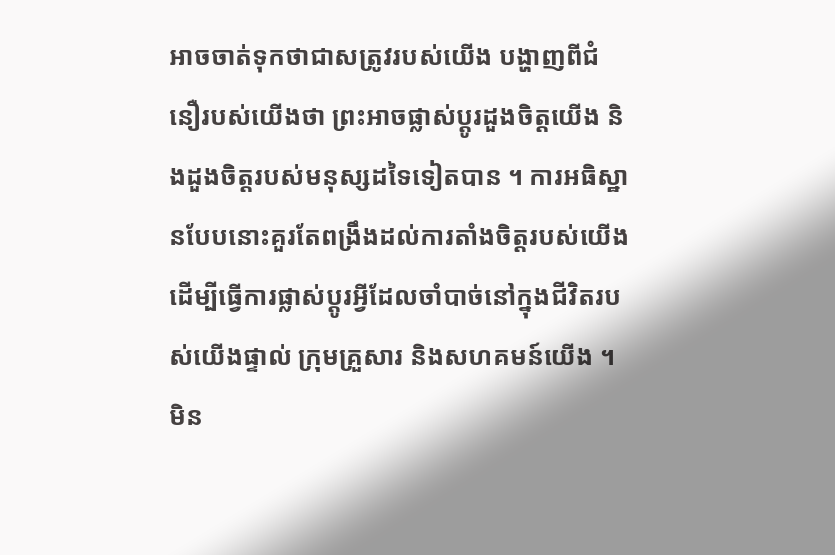អាចចាត់ទុកថាជាសត្រូវរបស់យើង បង្ហាញពីជំនឿរបស់យើងថា ព្រះអាចផ្លាស់ប្ដូរដួងចិត្តយើង និងដួងចិត្តរបស់មនុស្សដទៃទៀតបាន ។ ការអធិស្ឋានបែបនោះគួរតែពង្រឹងដល់ការតាំងចិត្តរបស់យើង ដើម្បីធ្វើការផ្លាស់ប្ដូរអ្វីដែលចាំបាច់នៅក្នុងជីវិតរបស់យើងផ្ទាល់ ក្រុមគ្រួសារ និងសហគមន៍យើង ។
មិន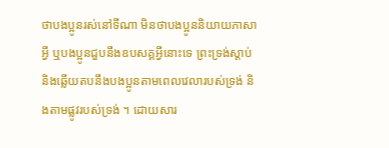ថាបងប្អូនរស់នៅទីណា មិនថាបងប្អូននិយាយភាសាអ្វី ឬបងប្អូនជួបនឹងឧបសគ្គអ្វីនោះទេ ព្រះទ្រង់ស្ដាប់ និងឆ្លើយតបនឹងបងប្អូនតាមពេលវេលារបស់ទ្រង់ និងតាមផ្លូវរបស់ទ្រង់ ។ ដោយសារ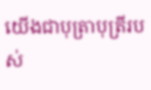យើងជាបុត្រាបុត្រីរបស់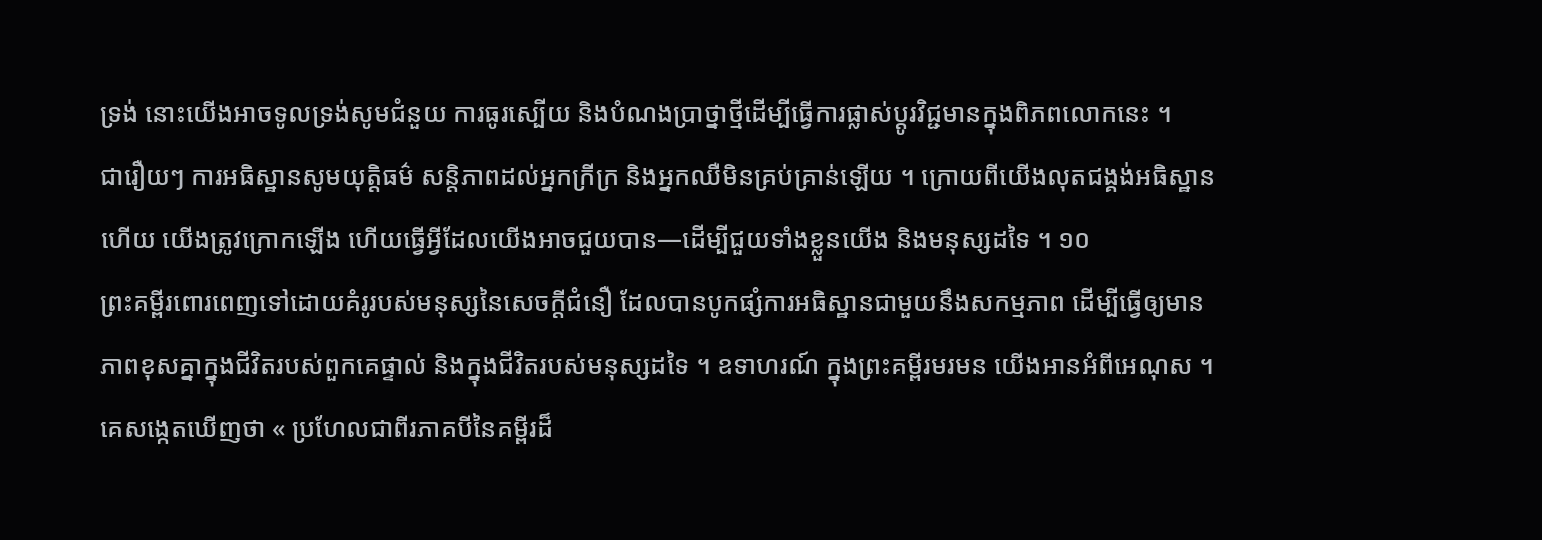ទ្រង់ នោះយើងអាចទូលទ្រង់សូមជំនួយ ការធូរស្បើយ និងបំណងប្រាថ្នាថ្មីដើម្បីធ្វើការផ្លាស់ប្ដូរវិជ្ជមានក្នុងពិភពលោកនេះ ។
ជារឿយៗ ការអធិស្ឋានសូមយុត្តិធម៌ សន្ដិភាពដល់អ្នកក្រីក្រ និងអ្នកឈឺមិនគ្រប់គ្រាន់ឡើយ ។ ក្រោយពីយើងលុតជង្គង់អធិស្ឋានហើយ យើងត្រូវក្រោកឡើង ហើយធ្វើអ្វីដែលយើងអាចជួយបាន—ដើម្បីជួយទាំងខ្លួនយើង និងមនុស្សដទៃ ។ ១០
ព្រះគម្ពីរពោរពេញទៅដោយគំរូរបស់មនុស្សនៃសេចក្ដីជំនឿ ដែលបានបូកផ្សំការអធិស្ឋានជាមួយនឹងសកម្មភាព ដើម្បីធ្វើឲ្យមានភាពខុសគ្នាក្នុងជីវិតរបស់ពួកគេផ្ទាល់ និងក្នុងជីវិតរបស់មនុស្សដទៃ ។ ឧទាហរណ៍ ក្នុងព្រះគម្ពីរមរមន យើងអានអំពីអេណុស ។ គេសង្កេតឃើញថា « ប្រហែលជាពីរភាគបីនៃគម្ពីរដ៏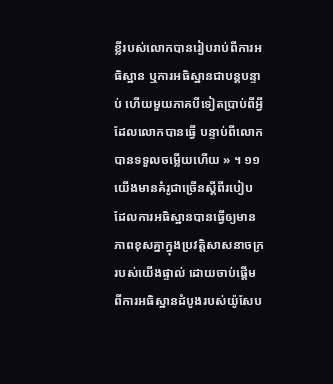ខ្លីរបស់លោកបានរៀបរាប់ពីការអធិស្ឋាន ឬការអធិស្ឋានជាបន្ដបន្ទាប់ ហើយមួយភាគបីទៀតប្រាប់ពីអ្វីដែលលោកបានធ្វើ បន្ទាប់ពីលោកបានទទួលចម្លើយហើយ » ។ ១១
យើងមានគំរូជាច្រើនស្ដីពីរបៀបដែលការអធិស្ឋានបានធ្វើឲ្យមានភាពខុសគ្នាក្នុងប្រវត្តិសាសនាចក្ររបស់យើងផ្ទាល់ ដោយចាប់ផ្ដើមពីការអធិស្ឋានដំបូងរបស់យ៉ូសែប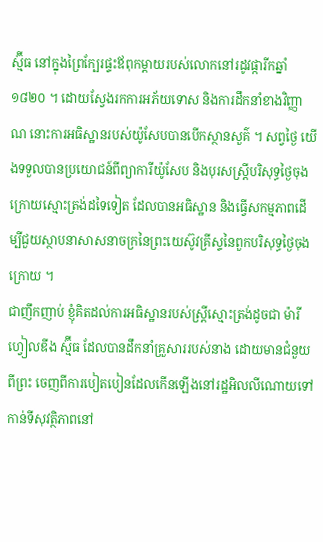ស្ម៊ីធ នៅក្នុងព្រៃក្បែរផ្ទះឪពុកម្ដាយរបស់លោកនៅរដូវផ្ការីកឆ្នាំ ១៨២០ ។ ដោយស្វែងរកការអភ័យទោស និងការដឹកនាំខាងវិញ្ញាណ នោះការអធិស្ឋានរបស់យ៉ូសែបបានបើកស្ថានសួគ៌ ។ សព្វថ្ងៃ យើងទទួលបានប្រយោជន៍ពីព្យាការីយ៉ូសែប និងបុរសស្ដ្រីបរិសុទ្ធថ្ងៃចុងក្រោយស្មោះត្រង់ដទៃទៀត ដែលបានអធិស្ឋាន និងធ្វើសកម្មភាពដើម្បីជួយស្ថាបនាសាសនាចក្រនៃព្រះយេស៊ូវគ្រីស្ទនៃពួកបរិសុទ្ធថ្ងៃចុងក្រោយ ។
ជាញឹកញាប់ ខ្ញុំគិតដល់ការអធិស្ឋានរបស់ស្ដ្រីស្មោះត្រង់ដូចជា ម៉ារី ហ្វៀលឌីង ស្ម៊ីធ ដែលបានដឹកនាំគ្រួសាររបស់នាង ដោយមានជំនួយពីព្រះ ចេញពីការបៀតបៀនដែលកើនឡើងនៅរដ្ឋអិលលីណោយទៅកាន់ទីសុវត្ថិភាពនៅ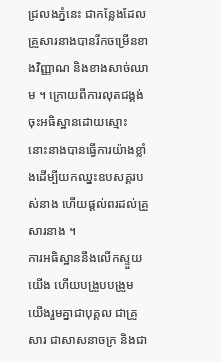ជ្រលងភ្នំនេះ ជាកន្លែងដែលគ្រួសារនាងបានរីកចម្រើនខាងវិញ្ញាណ និងខាងសាច់ឈាម ។ ក្រោយពីការលុតជង្គង់ចុះអធិស្ឋានដោយស្មោះ នោះនាងបានធ្វើការយ៉ាងខ្លាំងដើម្បីយកឈ្នះឧបសគ្គរបស់នាង ហើយផ្ដល់ពរដល់គ្រួសារនាង ។
ការអធិស្ឋាននឹងលើកស្ទួយយើង ហើយបង្រួបបង្រួមយើងរួមគ្នាជាបុគ្គល ជាគ្រួសារ ជាសាសនាចក្រ និងជា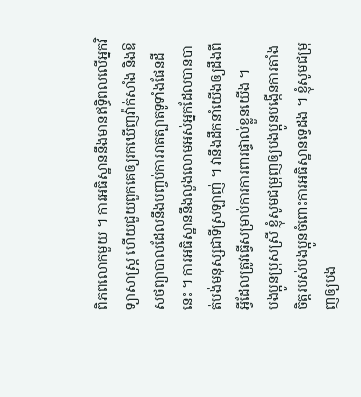ពិភពលោកមួយ ។ ការអធិស្ឋាននឹងមានឥទ្ធិពលលើអ្នកវិទ្យាសាស្ដ្រ ហើយជួយពួកគេឲ្យរកឃើញវ៉ាក់សាំង និងឱសថព្យាបាលដែលនឹងបញ្ចប់ការរាតត្បាតទូទាំងផែនដីនេះ ។ ការអធិស្ឋាននឹងលួងលោមអស់អ្នកដែលបានបាត់បង់មនុស្សជាទីស្រឡាញ់ ។ វានឹងដឹកនាំយើងឲ្យដឹងពីអ្វីដែលត្រូវធ្វើសម្រាប់ការការពារផ្ទាល់ខ្លួនយើង ។
បងប្អូនប្រុសស្រី ខ្ញុំសូមជម្រុញឲ្យបងប្អូនបង្កើនការតាំងចិត្តរបស់បងប្អូនចំពោះការអធិស្ឋានទ្វេដង ។ ខ្ញុំសូមជម្រុញឲ្យបង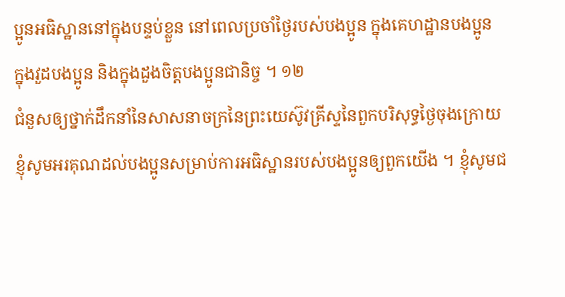ប្អូនអធិស្ឋាននៅក្នុងបន្ទប់ខ្លួន នៅពេលប្រចាំថ្ងៃរបស់បងប្អូន ក្នុងគេហដ្ឋានបងប្អូន ក្នុងវួដបងប្អូន និងក្នុងដួងចិត្តបងប្អូនជានិច្ច ។ ១២
ជំនួសឲ្យថ្នាក់ដឹកនាំនៃសាសនាចក្រនៃព្រះយេស៊ូវគ្រីស្ទនៃពួកបរិសុទ្ធថ្ងៃចុងក្រោយ ខ្ញុំសូមអរគុណដល់បងប្អូនសម្រាប់ការអធិស្ឋានរបស់បងប្អូនឲ្យពួកយើង ។ ខ្ញុំសូមជ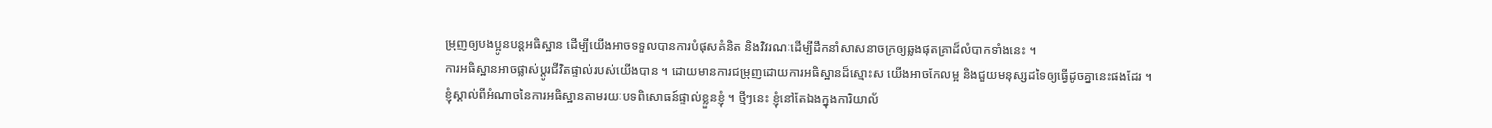ម្រុញឲ្យបងប្អូនបន្ដអធិស្ឋាន ដើម្បីយើងអាចទទួលបានការបំផុសគំនិត និងវិវរណៈដើម្បីដឹកនាំសាសនាចក្រឲ្យឆ្លងផុតគ្រាដ៏លំបាកទាំងនេះ ។
ការអធិស្ឋានអាចផ្លាស់ប្ដូរជីវិតផ្ទាល់របស់យើងបាន ។ ដោយមានការជម្រុញដោយការអធិស្ឋានដ៏ស្មោះស យើងអាចកែលម្អ និងជួយមនុស្សដទៃឲ្យធ្វើដូចគ្នានេះផងដែរ ។
ខ្ញុំស្គាល់ពីអំណាចនៃការអធិស្ឋានតាមរយៈបទពិសោធន៍ផ្ទាល់ខ្លួនខ្ញុំ ។ ថ្មីៗនេះ ខ្ញុំនៅតែឯងក្នុងការិយាល័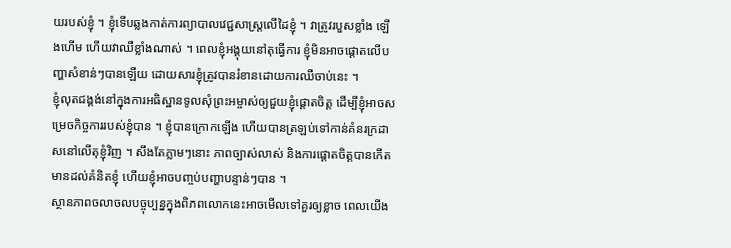យរបស់ខ្ញុំ ។ ខ្ញុំទើបឆ្លងកាត់ការព្យាបាលវេជ្ជសាស្ដ្រលើដៃខ្ញុំ ។ វាត្រូវរបួសខ្លាំង ឡើងហើម ហើយវាឈឺខ្លាំងណាស់ ។ ពេលខ្ញុំអង្គុយនៅតុធ្វើការ ខ្ញុំមិនអាចផ្ដោតលើបញ្ហាសំខាន់ៗបានឡើយ ដោយសារខ្ញុំត្រូវបានរំខានដោយការឈឺចាប់នេះ ។
ខ្ញុំលុតជង្គង់នៅក្នុងការអធិស្ឋានទូលសុំព្រះអម្ចាស់ឲ្យជួយខ្ញុំផ្ដោតចិត្ត ដើម្បីខ្ញុំអាចសម្រេចកិច្ចការរបស់ខ្ញុំបាន ។ ខ្ញុំបានក្រោកឡើង ហើយបានត្រឡប់ទៅកាន់គំនរក្រដាសនៅលើតុខ្ញុំវិញ ។ សឹងតែភ្លាមៗនោះ ភាពច្បាស់លាស់ និងការផ្ដោតចិត្តបានកើតមានដល់គំនិតខ្ញុំ ហើយខ្ញុំអាចបញ្ចប់បញ្ហាបន្ទាន់ៗបាន ។
ស្ថានភាពចលាចលបច្ចុប្បន្នក្នុងពិភពលោកនេះអាចមើលទៅគួរឲ្យខ្លាច ពេលយើង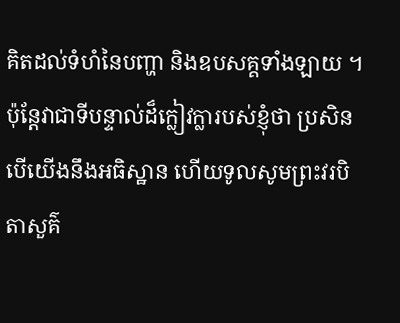គិតដល់ទំហំនៃបញ្ហា និងឧបសគ្គទាំងឡាយ ។ ប៉ុន្ដែវាជាទីបន្ទាល់ដ៏ក្លៀវក្លារបស់ខ្ញុំថា ប្រសិនបើយើងនឹងអធិស្ឋាន ហើយទូលសូមព្រះវរបិតាសួគ៌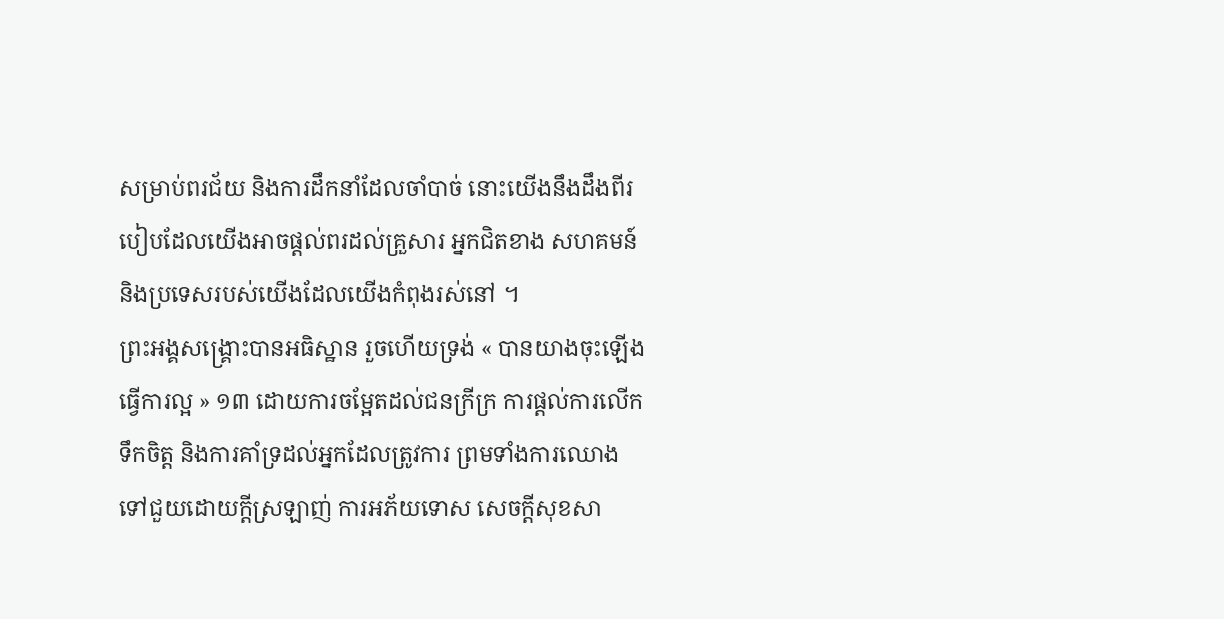សម្រាប់ពរជ័យ និងការដឹកនាំដែលចាំបាច់ នោះយើងនឹងដឹងពីរបៀបដែលយើងអាចផ្ដល់ពរដល់គ្រួសារ អ្នកជិតខាង សហគមន៍ និងប្រទេសរបស់យើងដែលយើងកំពុងរស់នៅ ។
ព្រះអង្គសង្គ្រោះបានអធិស្ឋាន រួចហើយទ្រង់ « បានយាងចុះឡើងធ្វើការល្អ » ១៣ ដោយការចម្អែតដល់ជនក្រីក្រ ការផ្ដល់ការលើកទឹកចិត្ត និងការគាំទ្រដល់អ្នកដែលត្រូវការ ព្រមទាំងការឈោងទៅជួយដោយក្ដីស្រឡាញ់ ការអភ័យទោស សេចក្ដីសុខសា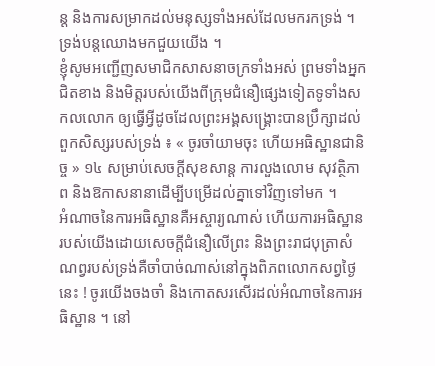ន្ដ និងការសម្រាកដល់មនុស្សទាំងអស់ដែលមករកទ្រង់ ។ ទ្រង់បន្ដឈោងមកជួយយើង ។
ខ្ញុំសូមអញ្ជើញសមាជិកសាសនាចក្រទាំងអស់ ព្រមទាំងអ្នកជិតខាង និងមិត្តរបស់យើងពីក្រុមជំនឿផ្សេងទៀតទូទាំងសកលលោក ឲ្យធ្វើអ្វីដូចដែលព្រះអង្គសង្គ្រោះបានប្រឹក្សាដល់ពួកសិស្សរបស់ទ្រង់ ៖ « ចូរចាំយាមចុះ ហើយអធិស្ឋានជានិច្ច » ១៤ សម្រាប់សេចក្ដីសុខសាន្ដ ការលួងលោម សុវត្ថិភាព និងឱកាសនានាដើម្បីបម្រើដល់គ្នាទៅវិញទៅមក ។
អំណាចនៃការអធិស្ឋានគឺអស្ចារ្យណាស់ ហើយការអធិស្ឋានរបស់យើងដោយសេចក្ដីជំនឿលើព្រះ និងព្រះរាជបុត្រាសំណព្វរបស់ទ្រង់គឺចាំបាច់ណាស់នៅក្នុងពិភពលោកសព្វថ្ងៃនេះ ! ចូរយើងចងចាំ និងកោតសរសើរដល់អំណាចនៃការអធិស្ឋាន ។ នៅ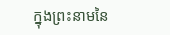ក្នុងព្រះនាមនៃ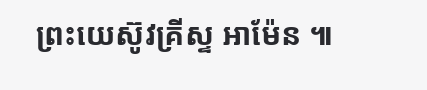ព្រះយេស៊ូវគ្រីស្ទ អាម៉ែន ៕